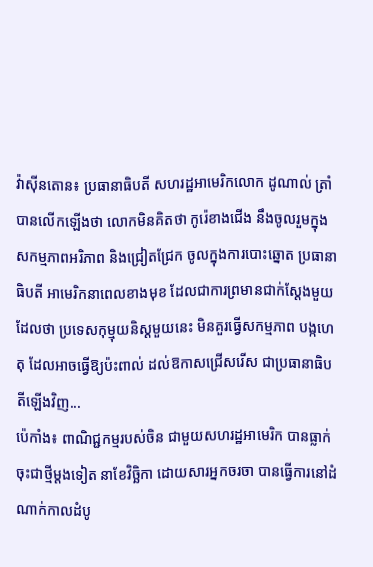វ៉ាស៊ីនតោន៖ ប្រធានាធិបតី សហរដ្ឋអាមេរិកលោក ដូណាល់ ត្រាំ បានលើកឡើងថា លោកមិនគិតថា កូរ៉េខាងជើង នឹងចូលរួមក្នុង សកម្មភាពអរិភាព និងជ្រៀតជ្រែក ចូលក្នុងការបោះឆ្នោត ប្រធានាធិបតី អាមេរិកនាពេលខាងមុខ ដែលជាការព្រមានជាក់ស្តែងមួយ ដែលថា ប្រទេសកុម្មុយនិស្តមួយនេះ មិនគួរធ្វើសកម្មភាព បង្កហេតុ ដែលអាចធ្វើឱ្យប៉ះពាល់ ដល់ឱកាសជ្រើសរើស ជាប្រធានាធិបតីឡើងវិញ...
ប៉េកាំង៖ ពាណិជ្ជកម្មរបស់ចិន ជាមួយសហរដ្ឋអាមេរិក បានធ្លាក់ចុះជាថ្មីម្តងទៀត នាខែវិច្ឆិកា ដោយសារអ្នកចរចា បានធ្វើការនៅដំណាក់កាលដំបូ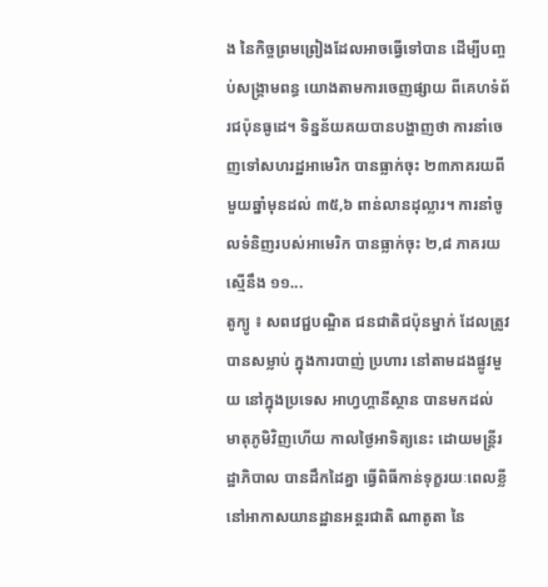ង នៃកិច្ចព្រមព្រៀងដែលអាចធ្វើទៅបាន ដើម្បីបញ្ចប់សង្គ្រាមពន្ធ យោងតាមការចេញផ្សាយ ពីគេហទំព័រជប៉ុនធូដេ។ ទិន្នន័យគយបានបង្ហាញថា ការនាំចេញទៅសហរដ្ឋអាមេរិក បានធ្លាក់ចុះ ២៣ភាគរយពីមួយឆ្នាំមុនដល់ ៣៥,៦ ពាន់លានដុល្លារ។ ការនាំចូលទំនិញរបស់អាមេរិក បានធ្លាក់ចុះ ២,៨ ភាគរយស្មើនឹង ១១...
តូក្យូ ៖ សពវេជ្ជបណ្ឌិត ជនជាតិជប៉ុនម្នាក់ ដែលត្រូវបានសម្លាប់ ក្នុងការបាញ់ ប្រហារ នៅតាមដងផ្លូវមួយ នៅក្នុងប្រទេស អាហ្វហ្គានីស្ថាន បានមកដល់ មាតុភូមិវិញហើយ កាលថ្ងៃអាទិត្យនេះ ដោយមន្រ្តីរដ្ឋាភិបាល បានដឹកដៃគ្នា ធ្វើពិធីកាន់ទុក្ខរយៈពេលខ្លី នៅអាកាសយានដ្ឋានអន្តរជាតិ ណាតូតា នៃ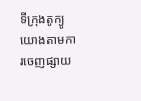ទីក្រុងតូក្យូ យោងតាមការចេញផ្សាយ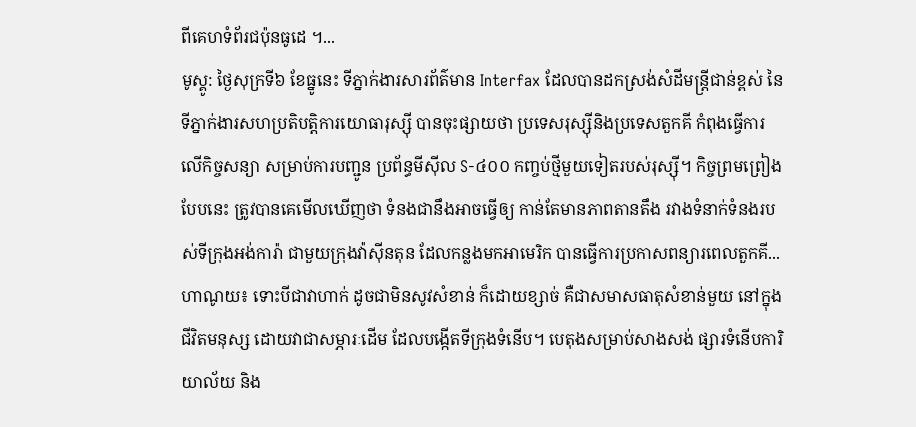ពីគេហទំព័រជប៉ុនធូដេ ។...
មូស្គូ: ថ្ងៃសុក្រទី៦ ខែធ្នូនេះ ទីភ្នាក់ងារសារព័ត៌មាន Interfax ដែលបានដកស្រង់សំដីមន្ត្រីជាន់ខ្ពស់ នៃទីភ្នាក់ងារសហប្រតិបត្តិការយោធារុស្ស៊ី បានចុះផ្សាយថា ប្រទេសរុស្ស៊ីនិងប្រទេសតួកគី កំពុងធ្វើការលើកិច្ចសន្យា សម្រាប់ការបញ្ជូន ប្រព័ន្ធមីស៊ីល S-៤០០ កញ្ចប់ថ្មីមួយទៀតរបស់រុស្ស៊ី។ កិច្ចព្រមព្រៀងបែបនេះ ត្រូវបានគេមើលឃើញថា ទំនងជានឹងអាចធ្វើឲ្យ កាន់តែមានភាពតានតឹង រវាងទំនាក់ទំនងរបស់ទីក្រុងអង់ការ៉ា ជាមួយក្រុងវ៉ាស៊ីនតុន ដែលកន្លងមកអាមេរិក បានធ្វើការប្រកាសពន្យារពេលតួកគី...
ហាណូយ៖ ទោះបីជាវាហាក់ ដូចជាមិនសូវសំខាន់ ក៏ដោយខ្សាច់ គឺជាសមាសធាតុសំខាន់មួយ នៅក្នុងជីវិតមនុស្ស ដោយវាជាសម្ភារៈដើម ដែលបង្កើតទីក្រុងទំនើប។ បេតុងសម្រាប់សាងសង់ ផ្សារទំនើបការិយាល័យ និង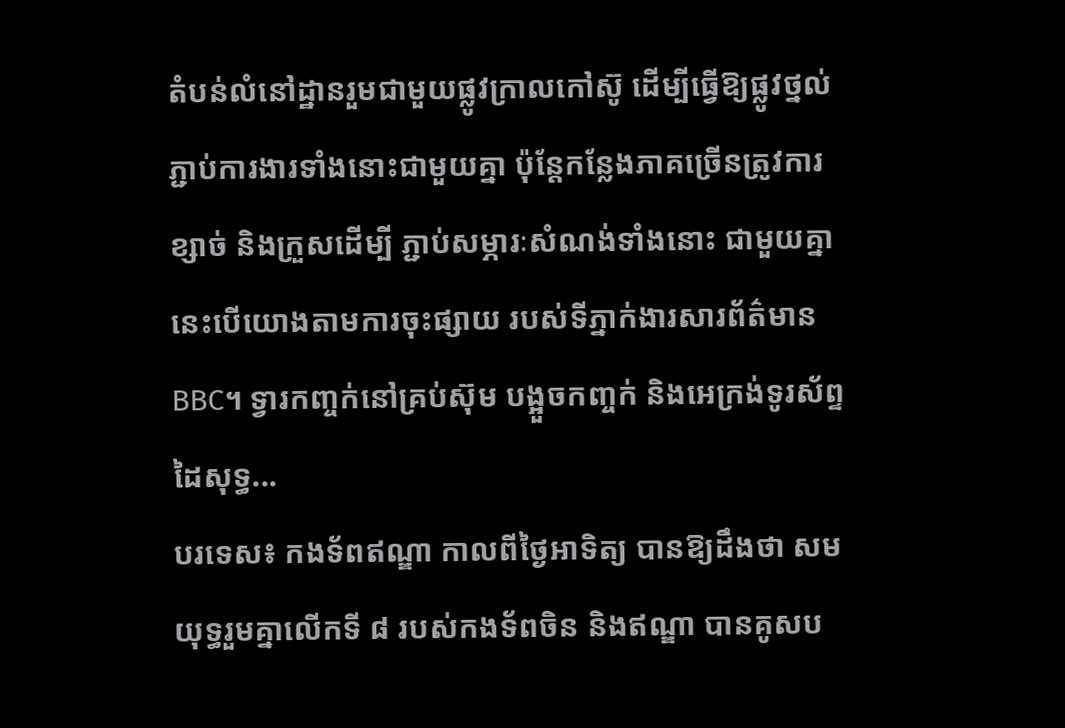តំបន់លំនៅដ្ឋានរួមជាមួយផ្លូវក្រាលកៅស៊ូ ដើម្បីធ្វើឱ្យផ្លូវថ្នល់ភ្ជាប់ការងារទាំងនោះជាមួយគ្នា ប៉ុន្តែកន្លែងភាគច្រើនត្រូវការខ្សាច់ និងក្រួសដើម្បី ភ្ជាប់សម្ភារៈសំណង់ទាំងនោះ ជាមួយគ្នា នេះបើយោងតាមការចុះផ្សាយ របស់ទីភ្នាក់ងារសារព័ត៌មាន BBC។ ទ្វារកញ្ចក់នៅគ្រប់ស៊ុម បង្អួចកញ្ចក់ និងអេក្រង់ទូរស័ព្ទដៃសុទ្ធ...
បរទេស៖ កងទ័ពឥណ្ឌា កាលពីថ្ងៃអាទិត្យ បានឱ្យដឹងថា សមយុទ្ធរួមគ្នាលើកទី ៨ របស់កងទ័ពចិន និងឥណ្ឌា បានគូសប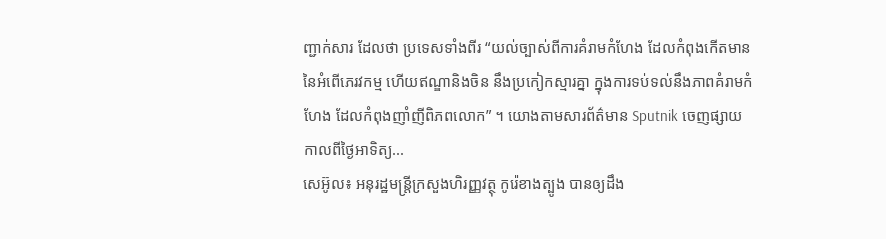ញ្ជាក់សារ ដែលថា ប្រទេសទាំងពីរ “យល់ច្បាស់ពីការគំរាមកំហែង ដែលកំពុងកើតមាននៃអំពើភេរវកម្ម ហើយឥណ្ឌានិងចិន នឹងប្រកៀកស្មារគ្នា ក្នុងការទប់ទល់នឹងភាពគំរាមកំហែង ដែលកំពុងញាំញីពិភពលោក” ។ យោងតាមសារព័ត៌មាន Sputnik ចេញផ្សាយ កាលពីថ្ងៃអាទិត្យ...
សេអ៊ូល៖ អនុរដ្ឋមន្រ្តីក្រសួងហិរញ្ញវត្ថុ កូរ៉េខាងត្បូង បានឲ្យដឹង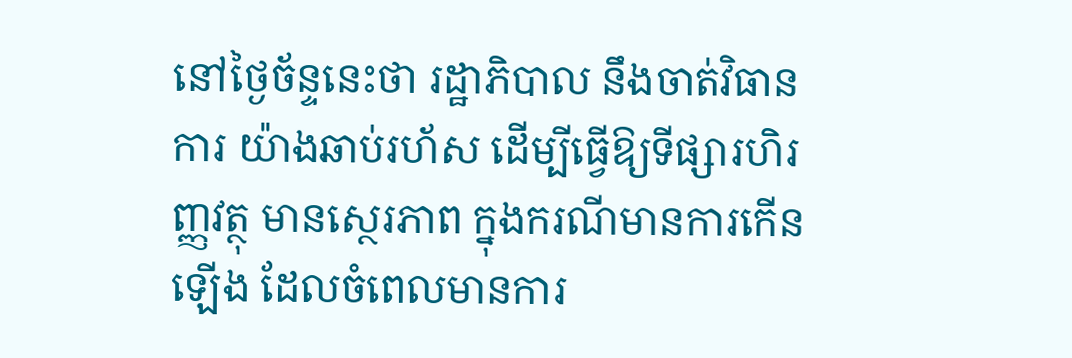នៅថ្ងៃច័ន្ទនេះថា រដ្ឋាភិបាល នឹងចាត់វិធានការ យ៉ាងឆាប់រហ័ស ដើម្បីធ្វើឱ្យទីផ្សារហិរញ្ញវត្ថុ មានស្ថេរភាព ក្នុងករណីមានការកើនឡើង ដែលចំពេលមានការ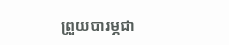ព្រួយបារម្ភជា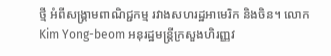ថ្មី អំពីសង្គ្រាមពាណិជ្ជកម្ម រវាងសហរដ្ឋអាមេរិក និងចិន។ លោក Kim Yong-beom អនុរដ្ឋមន្រ្តីក្រសួងហិរញ្ញវ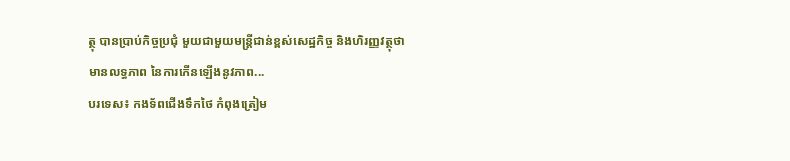ត្ថុ បានប្រាប់កិច្ចប្រជុំ មួយជាមួយមន្ត្រីជាន់ខ្ពស់សេដ្ឋកិច្ច និងហិរញ្ញវត្ថុថាមានលទ្ធភាព នៃការកើនឡើងនូវភាព...
បរទេស៖ កងទ័ពជើងទឹកថៃ កំពុងត្រៀម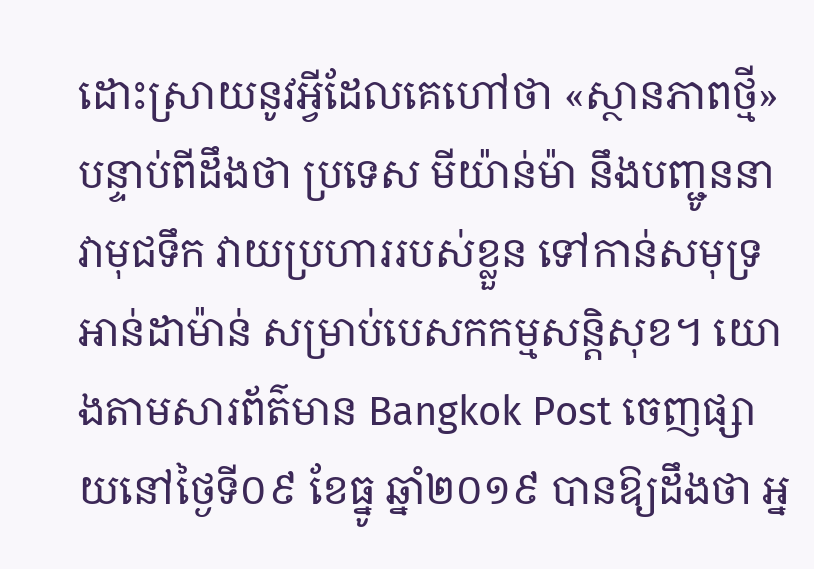ដោះស្រាយនូវអ្វីដែលគេហៅថា «ស្ថានភាពថ្មី» បន្ទាប់ពីដឹងថា ប្រទេស មីយ៉ាន់ម៉ា នឹងបញ្ជូននាវាមុជទឹក វាយប្រហាររបស់ខ្លួន ទៅកាន់សមុទ្រ អាន់ដាម៉ាន់ សម្រាប់បេសកកម្មសន្តិសុខ។ យោងតាមសារព័ត៌មាន Bangkok Post ចេញផ្សាយនៅថ្ងៃទី០៩ ខែធ្នូ ឆ្នាំ២០១៩ បានឱ្យដឹងថា អ្ន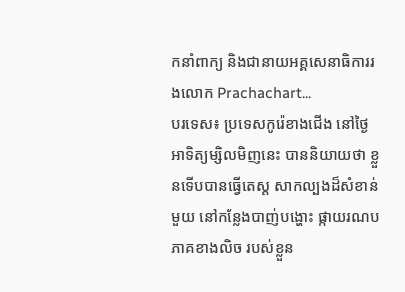កនាំពាក្យ និងជានាយអគ្គសេនាធិការរងលោក Prachachart...
បរទេស៖ ប្រទេសកូរ៉េខាងជើង នៅថ្ងៃអាទិត្យម្សិលមិញនេះ បាននិយាយថា ខ្លួនទើបបានធ្វើតេស្ត សាកល្បងដ៏សំខាន់មួយ នៅកន្លែងបាញ់បង្ហោះ ផ្កាយរណប ភាគខាងលិច របស់ខ្លួន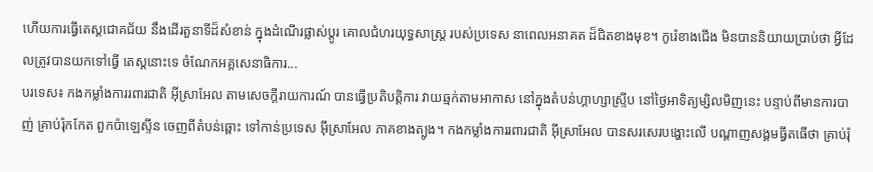ហើយការធ្វើតេស្តជោគជ័យ នឹងដើរតួនាទីដ៏សំខាន់ ក្នុងដំណើរផ្លាស់ប្តូរ គោលជំហរយុទ្ធសាស្ត្រ របស់ប្រទេស នាពេលអនាគត ដ៏ជិតខាងមុខ។ កូរ៉េខាងជើង មិនបាននិយាយប្រាប់ថា អ្វីដែលត្រូវបានយកទៅធ្វើ តេស្តនោះទេ ចំណែកអគ្គសេនាធិការ...
បរទេស៖ កងកម្លាំងការរពារជាតិ អ៊ីស្រាអែល តាមសេចក្តីរាយការណ៍ បានធ្វើប្រតិបត្តិការ វាយឆ្មក់តាមអាកាស នៅក្នុងតំបន់ហ្គាហ្សាស្ទ្រីប នៅថ្ងៃអាទិត្យម្សិលមិញនេះ បន្ទាប់ពីមានការបាញ់ គ្រាប់រ៉ុកកែត ពួកប៉ាឡេស្ទីន ចេញពីតំបន់ឆ្ពោះ ទៅកាន់ប្រទេស អ៊ីស្រាអែល ភាគខាងត្បូង។ កងកម្លាំងការរពារជាតិ អ៊ីស្រាអែល បានសរសេរបង្ហោះលើ បណ្ដាញសង្គមធ្វីតធើថា គ្រាប់រ៉ុ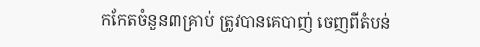កកែតចំនួន៣គ្រាប់ ត្រូវបានគេបាញ់ ចេញពីតំបន់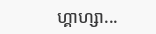ហ្គាហ្សា...